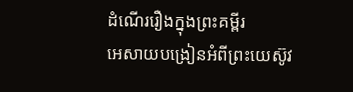ដំណើររឿងក្នុងព្រះគម្ពីរ
អេសាយបង្រៀនអំពីព្រះយេស៊ូវ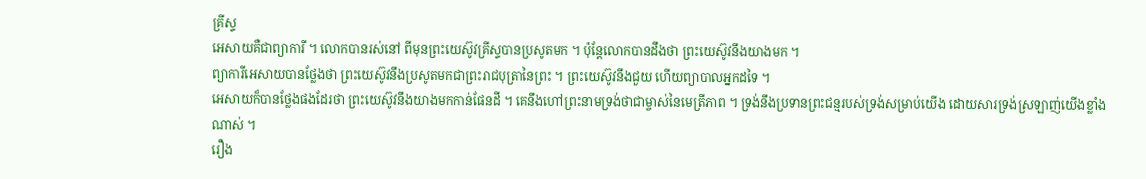គ្រីស្ទ
អេសាយគឺជាព្យាការី ។ លោកបានរស់នៅ ពីមុនព្រះយេស៊ូវគ្រីស្ទបានប្រសូតមក ។ ប៉ុន្តែលោកបានដឹងថា ព្រះយេស៊ូវនឹងយាងមក ។
ព្យាការីអេសាយបានថ្លែងថា ព្រះយេស៊ូវនឹងប្រសូតមកជាព្រះរាជបុត្រានៃព្រះ ។ ព្រះយេស៊ូវនឹងជួយ ហើយព្យាបាលអ្នកដទៃ ។
អេសាយក៏បានថ្លែងផងដែរថា ព្រះយេស៊ូវនឹងយាងមកកាន់ផែនដី ។ គេនឹងហៅព្រះនាមទ្រង់ថាជាម្ចាស់នៃមេត្រីភាព ។ ទ្រង់នឹងប្រទានព្រះជន្មរបស់ទ្រង់សម្រាប់យើង ដោយសារទ្រង់ស្រឡាញ់យើងខ្លាំងណាស់ ។
រឿង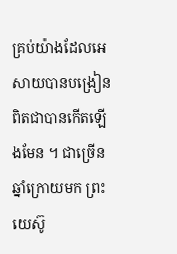គ្រប់យ៉ាងដែលអេសាយបានបង្រៀនពិតជាបានកើតឡើងមែន ។ ជាច្រើនឆ្នាំក្រោយមក ព្រះយេស៊ូ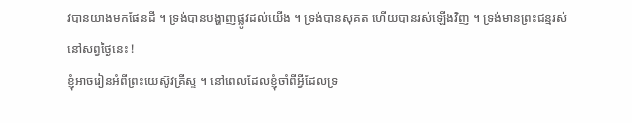វបានយាងមកផែនដី ។ ទ្រង់បានបង្ហាញផ្លូវដល់យើង ។ ទ្រង់បានសុគត ហើយបានរស់ឡើងវិញ ។ ទ្រង់មានព្រះជន្មរស់នៅសព្វថ្ងៃនេះ !
ខ្ញុំអាចរៀនអំពីព្រះយេស៊ូវគ្រីស្ទ ។ នៅពេលដែលខ្ញុំចាំពីអ្វីដែលទ្រ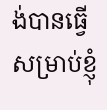ង់បានធ្វើសម្រាប់ខ្ញុំ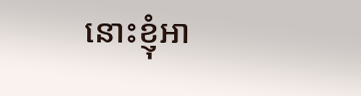នោះខ្ញុំអា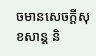ចមានសេចក្ដីសុខសាន្ដ និ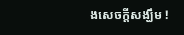ងសេចក្តីសង្ឃឹម !